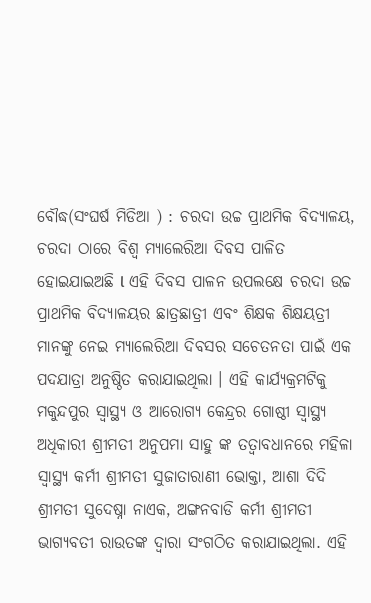ବୌଦ୍ଧ(ସଂଘର୍ଷ ମିଡିଆ ) : ଚରଦା ଉଚ୍ଚ ପ୍ରାଥମିକ ବିଦ୍ୟାଳୟ, ଚରଦା ଠାରେ ବିଶ୍ୱ ମ୍ୟାଲେରିଆ ଦିବସ ପାଳିତ ହୋଇଯାଇଅଛି l ଏହି ଦିବସ ପାଳନ ଉପଲକ୍ଷେ ଚରଦା ଉଚ୍ଚ ପ୍ରାଥମିକ ବିଦ୍ୟାଳୟର ଛାତ୍ରଛାତ୍ରୀ ଏବଂ ଶିକ୍ଷକ ଶିକ୍ଷୟତ୍ରୀ ମାନଙ୍କୁ ନେଇ ମ୍ୟାଲେରିଆ ଦିବସର ସଚେତନତା ପାଇଁ ଏକ ପଦଯାତ୍ରା ଅନୁଷ୍ଠିତ କରାଯାଇଥିଲା । ଏହି କାର୍ଯ୍ୟକ୍ରମଟିକୁ ମକୁନ୍ଦପୁର ସ୍ୱାସ୍ଥ୍ୟ ଓ ଆରୋଗ୍ୟ କେନ୍ଦ୍ରର ଗୋଷ୍ଠୀ ସ୍ୱାସ୍ଥ୍ୟ ଅଧିକାରୀ ଶ୍ରୀମତୀ ଅନୁପମା ସାହୁ ଙ୍କ ତତ୍ୱାବଧାନରେ ମହିଳା ସ୍ୱାସ୍ଥ୍ୟ କର୍ମୀ ଶ୍ରୀମତୀ ସୁଜାତାରାଣୀ ଭୋକ୍ତା, ଆଶା ଦିଦି ଶ୍ରୀମତୀ ସୁଦେଷ୍ନା ନାଏକ, ଅଙ୍ଗନବାଡି କର୍ମୀ ଶ୍ରୀମତୀ ଭାଗ୍ୟବତୀ ରାଉତଙ୍କ ଦ୍ୱାରା ସଂଗଠିତ କରାଯାଇଥିଲା. ଏହି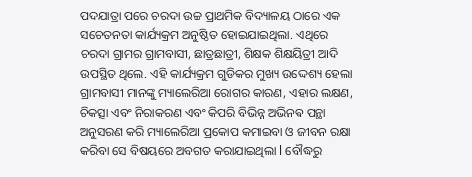ପଦଯାତ୍ରା ପରେ ଚରଦା ଉଚ୍ଚ ପ୍ରାଥମିକ ବିଦ୍ୟାଳୟ ଠାରେ ଏକ ସଚେତନତା କାର୍ଯ୍ୟକ୍ରମ ଅନୁଷ୍ଠିତ ହୋଇଯାଇଥିଲା. ଏଥିରେ ଚରଦା ଗ୍ରାମର ଗ୍ରାମବାସୀ, ଛାତ୍ରଛାତ୍ରୀ, ଶିକ୍ଷକ ଶିକ୍ଷୟିତ୍ରୀ ଆଦି ଉପସ୍ଥିତ ଥିଲେ. ଏହି କାର୍ଯ୍ୟକ୍ରମ ଗୁଡିକର ମୁଖ୍ୟ ଉଦ୍ଦେଶ୍ୟ ହେଲା ଗ୍ରାମବାସୀ ମାନଙ୍କୁ ମ୍ୟାଲେରିଆ ରୋଗର କାରଣ, ଏହାର ଲକ୍ଷଣ, ଚିକତ୍ସା ଏବଂ ନିରାକରଣ ଏବଂ କିପରି ବିଭିନ୍ନ ଅଭିନଵ ପନ୍ଥା ଅନୁସରଣ କରି ମ୍ୟାଲେରିଆ ପ୍ରକୋପ କମାଇବା ଓ ଜୀବନ ରକ୍ଷା କରିବା ସେ ବିଷୟରେ ଅବଗତ କରାଯାଇଥିଲା l ବୌଦ୍ଧରୁ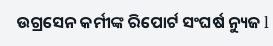ଉଗ୍ରସେନ କର୍ମୀଙ୍କ ରିପୋର୍ଟ ସଂଘର୍ଷ ନ୍ୟୁଜ l